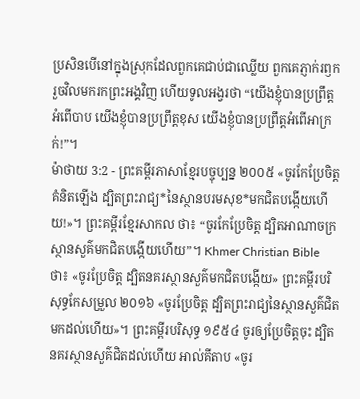ប្រសិនបើនៅក្នុងស្រុកដែលពួកគេជាប់ជាឈ្លើយ ពួកគេភ្ញាក់រឭក រួចវិលមករកព្រះអង្គវិញ ហើយទូលអង្វរថា “យើងខ្ញុំបានប្រព្រឹត្តអំពើបាប យើងខ្ញុំបានប្រព្រឹត្តខុស យើងខ្ញុំបានប្រព្រឹត្តអំពើអាក្រក់!”។
ម៉ាថាយ 3:2 - ព្រះគម្ពីរភាសាខ្មែរបច្ចុប្បន្ន ២០០៥ «ចូរកែប្រែចិត្តគំនិតឡើង ដ្បិតព្រះរាជ្យ*នៃស្ថានបរមសុខ*មកជិតបង្កើយហើយ!»។ ព្រះគម្ពីរខ្មែរសាកល ថា៖ “ចូរកែប្រែចិត្ត ដ្បិតអាណាចក្រស្ថានសួគ៌មកជិតបង្កើយហើយ”។ Khmer Christian Bible ថា៖ «ចូរប្រែចិត្ដ ដ្បិតនគរស្ថានសួគ៌មកជិតបង្កើយ» ព្រះគម្ពីរបរិសុទ្ធកែសម្រួល ២០១៦ «ចូរប្រែចិត្ត ដ្បិតព្រះរាជ្យនៃស្ថានសួគ៌ជិតមកដល់ហើយ»។ ព្រះគម្ពីរបរិសុទ្ធ ១៩៥៤ ចូរឲ្យប្រែចិត្តចុះ ដ្បិតនគរស្ថានសួគ៌ជិតដល់ហើយ អាល់គីតាប «ចូរ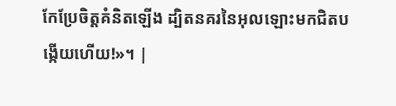កែប្រែចិត្ដគំនិតឡើង ដ្បិតនគរនៃអុលឡោះមកជិតបង្កើយហើយ!»។ |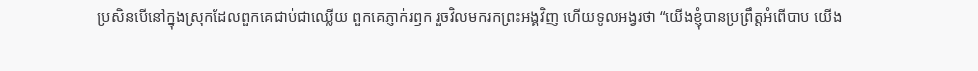ប្រសិនបើនៅក្នុងស្រុកដែលពួកគេជាប់ជាឈ្លើយ ពួកគេភ្ញាក់រឭក រួចវិលមករកព្រះអង្គវិញ ហើយទូលអង្វរថា “យើងខ្ញុំបានប្រព្រឹត្តអំពើបាប យើង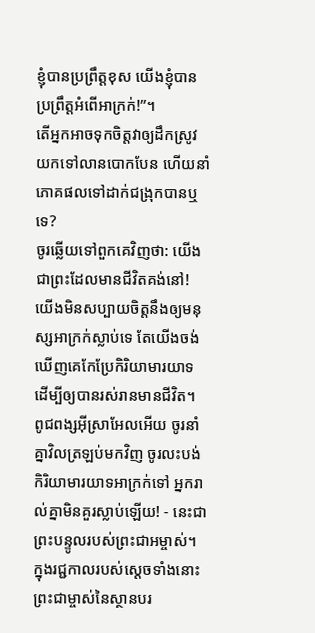ខ្ញុំបានប្រព្រឹត្តខុស យើងខ្ញុំបានប្រព្រឹត្តអំពើអាក្រក់!”។
តើអ្នកអាចទុកចិត្តវាឲ្យដឹកស្រូវ យកទៅលានបោកបែន ហើយនាំភោគផលទៅដាក់ជង្រុកបានឬទេ?
ចូរឆ្លើយទៅពួកគេវិញថា: យើងជាព្រះដែលមានជីវិតគង់នៅ! យើងមិនសប្បាយចិត្តនឹងឲ្យមនុស្សអាក្រក់ស្លាប់ទេ តែយើងចង់ឃើញគេកែប្រែកិរិយាមារយាទ ដើម្បីឲ្យបានរស់រានមានជីវិត។ ពូជពង្សអ៊ីស្រាអែលអើយ ចូរនាំគ្នាវិលត្រឡប់មកវិញ ចូរលះបង់កិរិយាមារយាទអាក្រក់ទៅ អ្នករាល់គ្នាមិនគួរស្លាប់ឡើយ! - នេះជាព្រះបន្ទូលរបស់ព្រះជាអម្ចាស់។
ក្នុងរជ្ជកាលរបស់ស្ដេចទាំងនោះ ព្រះជាម្ចាស់នៃស្ថានបរ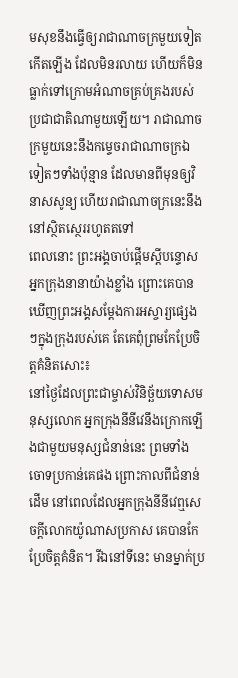មសុខនឹងធ្វើឲ្យរាជាណាចក្រមួយទៀតកើតឡើង ដែលមិនរលាយ ហើយក៏មិនធ្លាក់ទៅក្រោមអំណាចគ្រប់គ្រងរបស់ប្រជាជាតិណាមួយឡើយ។ រាជាណាចក្រមួយនេះនឹងកម្ទេចរាជាណាចក្រឯទៀតៗទាំងប៉ុន្មាន ដែលមានពីមុនឲ្យវិនាសសូន្យ ហើយរាជាណាចក្រនេះនឹងនៅស្ថិតស្ថេររហូតតទៅ
ពេលនោះ ព្រះអង្គចាប់ផ្ដើមស្ដីបន្ទោសអ្នកក្រុងនានាយ៉ាងខ្លាំង ព្រោះគេបានឃើញព្រះអង្គសម្តែងការអស្ចារ្យផ្សេងៗក្នុងក្រុងរបស់គេ តែគេពុំព្រមកែប្រែចិត្តគំនិតសោះ៖
នៅថ្ងៃដែលព្រះជាម្ចាស់វិនិច្ឆ័យទោសមនុស្សលោក អ្នកក្រុងនីនីវេនឹងក្រោកឡើងជាមួយមនុស្សជំនាន់នេះ ព្រមទាំងចោទប្រកាន់គេផង ព្រោះកាលពីជំនាន់ដើម នៅពេលដែលអ្នកក្រុងនីនីវេឮសេចក្ដីលោកយ៉ូណាសប្រកាស គេបានកែប្រែចិត្តគំនិត។ រីឯនៅទីនេះ មានម្នាក់ប្រ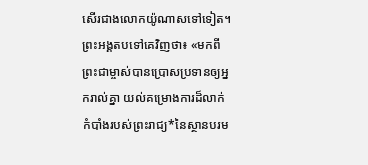សើរជាងលោកយ៉ូណាសទៅទៀត។
ព្រះអង្គតបទៅគេវិញថា៖ «មកពីព្រះជាម្ចាស់បានប្រោសប្រទានឲ្យអ្នករាល់គ្នា យល់គម្រោងការដ៏លាក់កំបាំងរបស់ព្រះរាជ្យ*នៃស្ថានបរម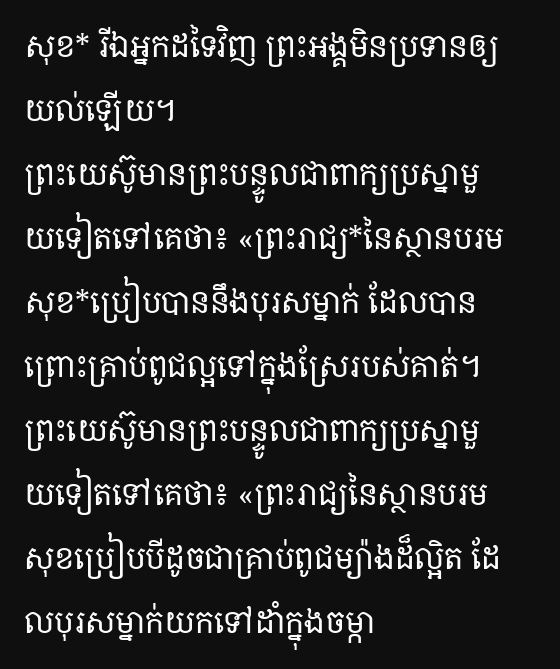សុខ* រីឯអ្នកដទៃវិញ ព្រះអង្គមិនប្រទានឲ្យយល់ឡើយ។
ព្រះយេស៊ូមានព្រះបន្ទូលជាពាក្យប្រស្នាមួយទៀតទៅគេថា៖ «ព្រះរាជ្យ*នៃស្ថានបរមសុខ*ប្រៀបបាននឹងបុរសម្នាក់ ដែលបានព្រោះគ្រាប់ពូជល្អទៅក្នុងស្រែរបស់គាត់។
ព្រះយេស៊ូមានព្រះបន្ទូលជាពាក្យប្រស្នាមួយទៀតទៅគេថា៖ «ព្រះរាជ្យនៃស្ថានបរមសុខប្រៀបបីដូចជាគ្រាប់ពូជម្យ៉ាងដ៏ល្អិត ដែលបុរសម្នាក់យកទៅដាំក្នុងចម្កា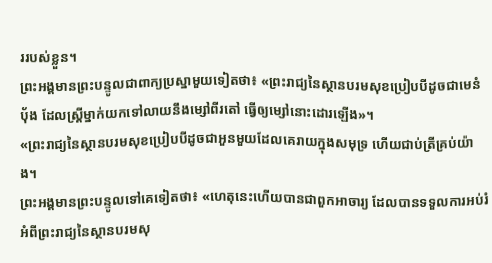ររបស់ខ្លួន។
ព្រះអង្គមានព្រះបន្ទូលជាពាក្យប្រស្នាមួយទៀតថា៖ «ព្រះរាជ្យនៃស្ថានបរមសុខប្រៀបបីដូចជាមេនំប៉័ង ដែលស្ត្រីម្នាក់យកទៅលាយនឹងម្សៅពីរតៅ ធ្វើឲ្យម្សៅនោះដោរឡើង»។
«ព្រះរាជ្យនៃស្ថានបរមសុខប្រៀបបីដូចជាអួនមួយដែលគេរាយក្នុងសមុទ្រ ហើយជាប់ត្រីគ្រប់យ៉ាង។
ព្រះអង្គមានព្រះបន្ទូលទៅគេទៀតថា៖ «ហេតុនេះហើយបានជាពួកអាចារ្យ ដែលបានទទួលការអប់រំអំពីព្រះរាជ្យនៃស្ថានបរមសុ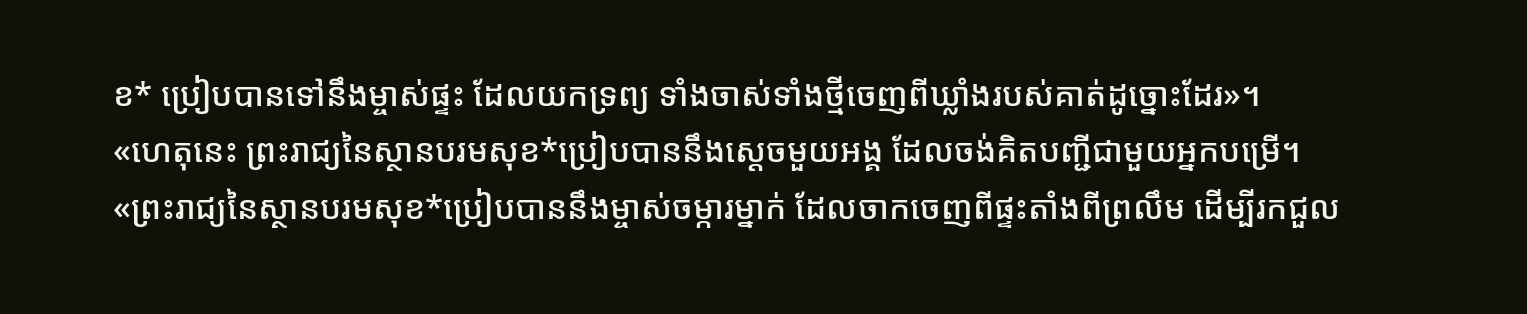ខ* ប្រៀបបានទៅនឹងម្ចាស់ផ្ទះ ដែលយកទ្រព្យ ទាំងចាស់ទាំងថ្មីចេញពីឃ្លាំងរបស់គាត់ដូច្នោះដែរ»។
«ហេតុនេះ ព្រះរាជ្យនៃស្ថានបរមសុខ*ប្រៀបបាននឹងស្ដេចមួយអង្គ ដែលចង់គិតបញ្ជីជាមួយអ្នកបម្រើ។
«ព្រះរាជ្យនៃស្ថានបរមសុខ*ប្រៀបបាននឹងម្ចាស់ចម្ការម្នាក់ ដែលចាកចេញពីផ្ទះតាំងពីព្រលឹម ដើម្បីរកជួល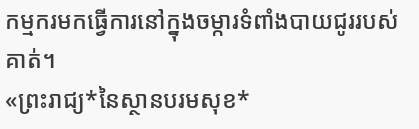កម្មករមកធ្វើការនៅក្នុងចម្ការទំពាំងបាយជូររបស់គាត់។
«ព្រះរាជ្យ*នៃស្ថានបរមសុខ*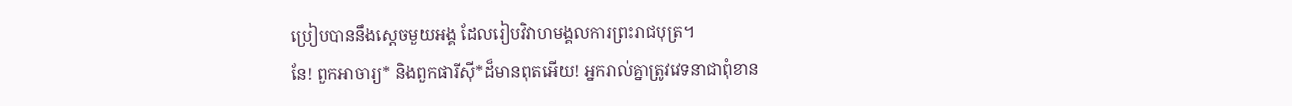ប្រៀបបាននឹងស្ដេចមួយអង្គ ដែលរៀបវិវាហមង្គលការព្រះរាជបុត្រ។
នែ! ពួកអាចារ្យ* និងពួកផារីស៊ី*ដ៏មានពុតអើយ! អ្នករាល់គ្នាត្រូវវេទនាជាពុំខាន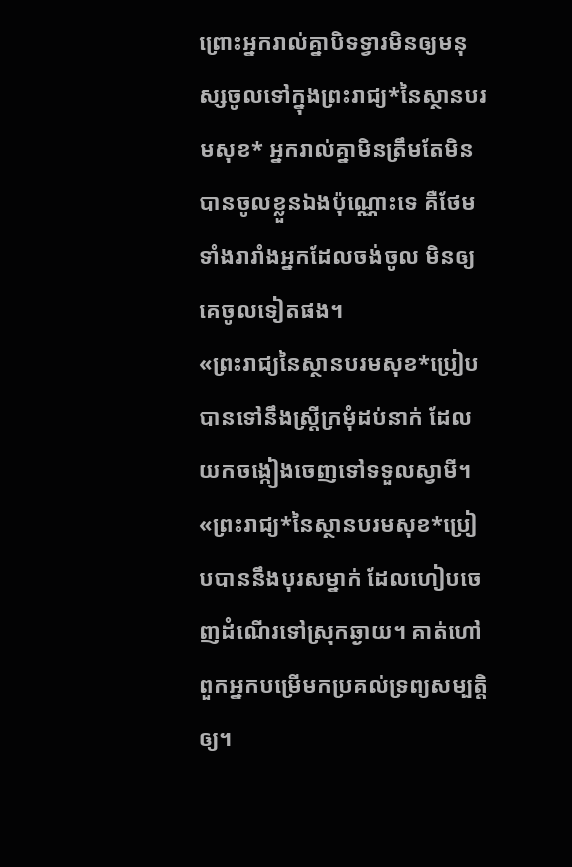ព្រោះអ្នករាល់គ្នាបិទទ្វារមិនឲ្យមនុស្សចូលទៅក្នុងព្រះរាជ្យ*នៃស្ថានបរមសុខ* អ្នករាល់គ្នាមិនត្រឹមតែមិនបានចូលខ្លួនឯងប៉ុណ្ណោះទេ គឺថែមទាំងរារាំងអ្នកដែលចង់ចូល មិនឲ្យគេចូលទៀតផង។
«ព្រះរាជ្យនៃស្ថានបរមសុខ*ប្រៀបបានទៅនឹងស្ត្រីក្រមុំដប់នាក់ ដែលយកចង្កៀងចេញទៅទទួលស្វាមី។
«ព្រះរាជ្យ*នៃស្ថានបរមសុខ*ប្រៀបបាននឹងបុរសម្នាក់ ដែលហៀបចេញដំណើរទៅស្រុកឆ្ងាយ។ គាត់ហៅពួកអ្នកបម្រើមកប្រគល់ទ្រព្យសម្បត្តិឲ្យ។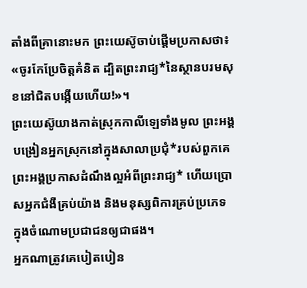តាំងពីគ្រានោះមក ព្រះយេស៊ូចាប់ផ្ដើមប្រកាសថា៖ «ចូរកែប្រែចិត្តគំនិត ដ្បិតព្រះរាជ្យ*នៃស្ថានបរមសុខនៅជិតបង្កើយហើយ!»។
ព្រះយេស៊ូយាងកាត់ស្រុកកាលីឡេទាំងមូល ព្រះអង្គបង្រៀនអ្នកស្រុកនៅក្នុងសាលាប្រជុំ*របស់ពួកគេ ព្រះអង្គប្រកាសដំណឹងល្អអំពីព្រះរាជ្យ* ហើយប្រោសអ្នកជំងឺគ្រប់យ៉ាង និងមនុស្សពិការគ្រប់ប្រភេទ ក្នុងចំណោមប្រជាជនឲ្យជាផង។
អ្នកណាត្រូវគេបៀតបៀន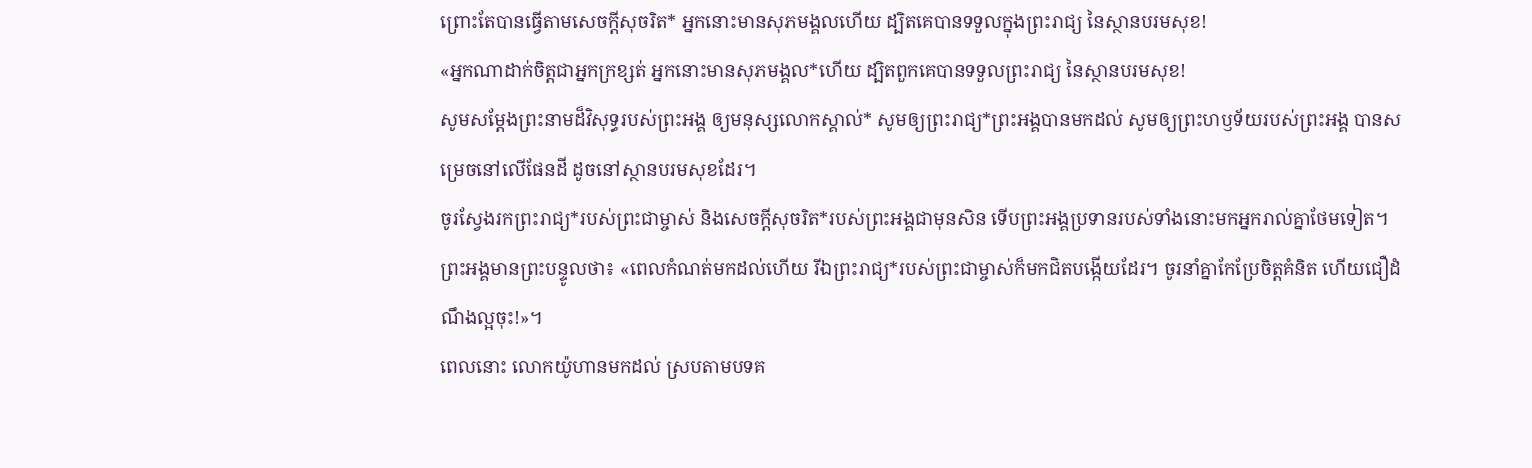ព្រោះតែបានធ្វើតាមសេចក្ដីសុចរិត* អ្នកនោះមានសុភមង្គលហើយ ដ្បិតគេបានទទួលក្នុងព្រះរាជ្យ នៃស្ថានបរមសុខ!
«អ្នកណាដាក់ចិត្តជាអ្នកក្រខ្សត់ អ្នកនោះមានសុភមង្គល*ហើយ ដ្បិតពួកគេបានទទួលព្រះរាជ្យ នៃស្ថានបរមសុខ!
សូមសម្តែងព្រះនាមដ៏វិសុទ្ធរបស់ព្រះអង្គ ឲ្យមនុស្សលោកស្គាល់* សូមឲ្យព្រះរាជ្យ*ព្រះអង្គបានមកដល់ សូមឲ្យព្រះហឫទ័យរបស់ព្រះអង្គ បានសម្រេចនៅលើផែនដី ដូចនៅស្ថានបរមសុខដែរ។
ចូរស្វែងរកព្រះរាជ្យ*របស់ព្រះជាម្ចាស់ និងសេចក្ដីសុចរិត*របស់ព្រះអង្គជាមុនសិន ទើបព្រះអង្គប្រទានរបស់ទាំងនោះមកអ្នករាល់គ្នាថែមទៀត។
ព្រះអង្គមានព្រះបន្ទូលថា៖ «ពេលកំណត់មកដល់ហើយ រីឯព្រះរាជ្យ*របស់ព្រះជាម្ចាស់ក៏មកជិតបង្កើយដែរ។ ចូរនាំគ្នាកែប្រែចិត្តគំនិត ហើយជឿដំណឹងល្អចុះ!»។
ពេលនោះ លោកយ៉ូហានមកដល់ ស្របតាមបទគ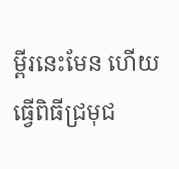ម្ពីរនេះមែន ហើយធ្វើពិធីជ្រមុជ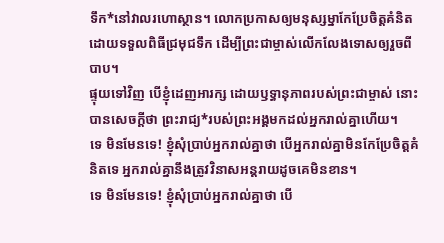ទឹក*នៅវាលរហោស្ថាន។ លោកប្រកាសឲ្យមនុស្សម្នាកែប្រែចិត្តគំនិតដោយទទួលពិធីជ្រមុជទឹក ដើម្បីព្រះជាម្ចាស់លើកលែងទោសឲ្យរួចពីបាប។
ផ្ទុយទៅវិញ បើខ្ញុំដេញអារក្ស ដោយឫទ្ធានុភាពរបស់ព្រះជាម្ចាស់ នោះបានសេចក្ដីថា ព្រះរាជ្យ*របស់ព្រះអង្គមកដល់អ្នករាល់គ្នាហើយ។
ទេ មិនមែនទេ! ខ្ញុំសុំប្រាប់អ្នករាល់គ្នាថា បើអ្នករាល់គ្នាមិនកែប្រែចិត្តគំនិតទេ អ្នករាល់គ្នានឹងត្រូវវិនាសអន្តរាយដូចគេមិនខាន។
ទេ មិនមែនទេ! ខ្ញុំសុំប្រាប់អ្នករាល់គ្នាថា បើ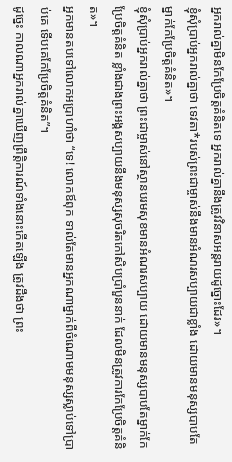អ្នករាល់គ្នាមិនកែប្រែចិត្តគំនិតទេ អ្នករាល់គ្នានឹងត្រូវវិនាសអន្តរាយដូច្នោះដែរ»។
ខ្ញុំសុំប្រាប់អ្នករាល់គ្នាថា ទេវតា*របស់ព្រះជាម្ចាស់នឹងមានអំណរសប្បាយជាខ្លាំង ដោយមានមនុស្សបាបតែម្នាក់កែប្រែចិត្តគំនិត»។
ខ្ញុំសុំប្រាប់អ្នករាល់គ្នាថា ព្រះជាម្ចាស់នៅស្ថានបរមសុខមានអំណរសប្បាយ ដោយមានមនុស្សបាបតែម្នាក់កែប្រែចិត្តគំនិត ខ្លាំងជាងព្រះអង្គសប្បាយនឹងមនុស្សសុចរិតកៅសិបប្រាំបួននាក់ ដែលមិនត្រូវការកែប្រែចិត្តគំនិត»។
អ្នកមានតបទៅលោកអប្រាហាំថា “ទេ! លោកឪពុក ទាល់តែមានអ្នកណាម្នាក់ពីចំណោមមនុស្សស្លាប់ទៅប្រាប់គេ ទើបគេកែប្រែចិត្តគំនិត”។
ដូច្នេះ កាលណាអ្នករាល់គ្នាឃើញព្រឹត្តិការណ៍ទាំងនោះកើតឡើង ត្រូវដឹងថា ព្រះ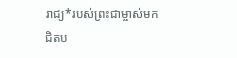រាជ្យ*របស់ព្រះជាម្ចាស់មកជិតប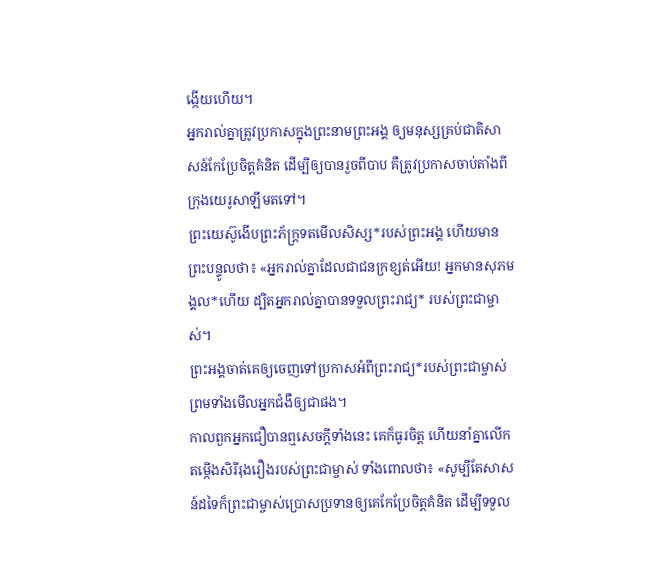ង្កើយហើយ។
អ្នករាល់គ្នាត្រូវប្រកាសក្នុងព្រះនាមព្រះអង្គ ឲ្យមនុស្សគ្រប់ជាតិសាសន៍កែប្រែចិត្តគំនិត ដើម្បីឲ្យបានរួចពីបាប គឺត្រូវប្រកាសចាប់តាំងពីក្រុងយេរូសាឡឹមតទៅ។
ព្រះយេស៊ូងើបព្រះភ័ក្ត្រទតមើលសិស្ស*របស់ព្រះអង្គ ហើយមានព្រះបន្ទូលថា៖ «អ្នករាល់គ្នាដែលជាជនក្រខ្សត់អើយ! អ្នកមានសុភមង្គល*ហើយ ដ្បិតអ្នករាល់គ្នាបានទទួលព្រះរាជ្យ* របស់ព្រះជាម្ចាស់។
ព្រះអង្គចាត់គេឲ្យចេញទៅប្រកាសអំពីព្រះរាជ្យ*របស់ព្រះជាម្ចាស់ ព្រមទាំងមើលអ្នកជំងឺឲ្យជាផង។
កាលពួកអ្នកជឿបានឮសេចក្ដីទាំងនេះ គេក៏ធូរចិត្ត ហើយនាំគ្នាលើកតម្កើងសិរីរុងរឿងរបស់ព្រះជាម្ចាស់ ទាំងពោលថា៖ «សូម្បីតែសាសន៍ដទៃក៏ព្រះជាម្ចាស់ប្រោសប្រទានឲ្យគេកែប្រែចិត្តគំនិត ដើម្បីទទួល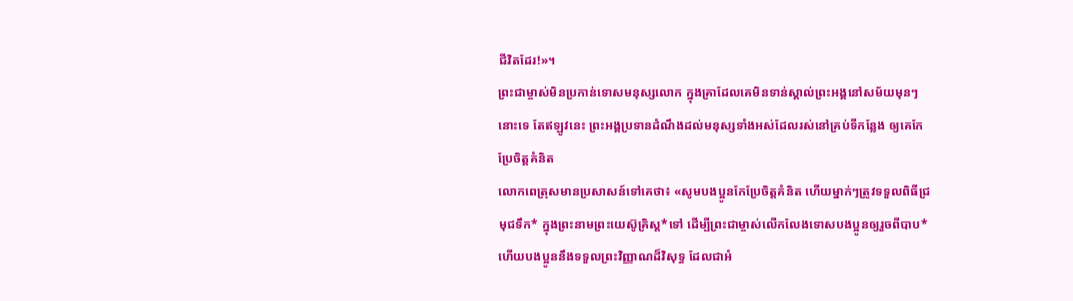ជីវិតដែរ!»។
ព្រះជាម្ចាស់មិនប្រកាន់ទោសមនុស្សលោក ក្នុងគ្រាដែលគេមិនទាន់ស្គាល់ព្រះអង្គនៅសម័យមុនៗនោះទេ តែឥឡូវនេះ ព្រះអង្គប្រទានដំណឹងដល់មនុស្សទាំងអស់ដែលរស់នៅគ្រប់ទីកន្លែង ឲ្យគេកែប្រែចិត្តគំនិត
លោកពេត្រុសមានប្រសាសន៍ទៅគេថា៖ «សូមបងប្អូនកែប្រែចិត្តគំនិត ហើយម្នាក់ៗត្រូវទទួលពិធីជ្រមុជទឹក* ក្នុងព្រះនាមព្រះយេស៊ូគ្រិស្ត*ទៅ ដើម្បីព្រះជាម្ចាស់លើកលែងទោសបងប្អូនឲ្យរួចពីបាប* ហើយបងប្អូននឹងទទួលព្រះវិញ្ញាណដ៏វិសុទ្ធ ដែលជាអំ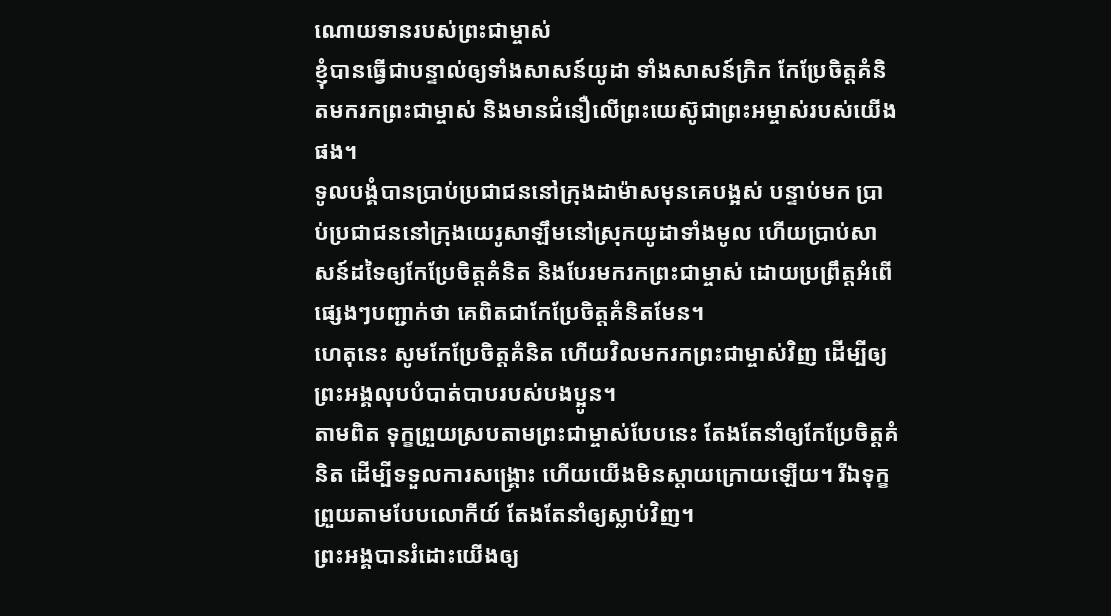ណោយទានរបស់ព្រះជាម្ចាស់
ខ្ញុំបានធ្វើជាបន្ទាល់ឲ្យទាំងសាសន៍យូដា ទាំងសាសន៍ក្រិក កែប្រែចិត្តគំនិតមករកព្រះជាម្ចាស់ និងមានជំនឿលើព្រះយេស៊ូជាព្រះអម្ចាស់របស់យើងផង។
ទូលបង្គំបានប្រាប់ប្រជាជននៅក្រុងដាម៉ាសមុនគេបង្អស់ បន្ទាប់មក ប្រាប់ប្រជាជននៅក្រុងយេរូសាឡឹមនៅស្រុកយូដាទាំងមូល ហើយប្រាប់សាសន៍ដទៃឲ្យកែប្រែចិត្តគំនិត និងបែរមករកព្រះជាម្ចាស់ ដោយប្រព្រឹត្តអំពើផ្សេងៗបញ្ជាក់ថា គេពិតជាកែប្រែចិត្តគំនិតមែន។
ហេតុនេះ សូមកែប្រែចិត្តគំនិត ហើយវិលមករកព្រះជាម្ចាស់វិញ ដើម្បីឲ្យព្រះអង្គលុបបំបាត់បាបរបស់បងប្អូន។
តាមពិត ទុក្ខព្រួយស្របតាមព្រះជាម្ចាស់បែបនេះ តែងតែនាំឲ្យកែប្រែចិត្តគំនិត ដើម្បីទទួលការសង្គ្រោះ ហើយយើងមិនស្ដាយក្រោយឡើយ។ រីឯទុក្ខព្រួយតាមបែបលោកីយ៍ តែងតែនាំឲ្យស្លាប់វិញ។
ព្រះអង្គបានរំដោះយើងឲ្យ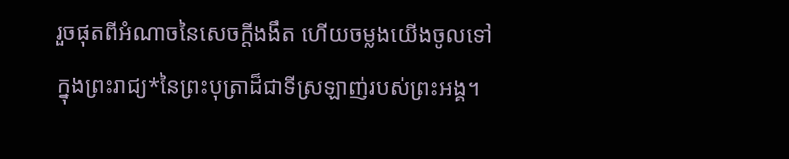រួចផុតពីអំណាចនៃសេចក្ដីងងឹត ហើយចម្លងយើងចូលទៅក្នុងព្រះរាជ្យ*នៃព្រះបុត្រាដ៏ជាទីស្រឡាញ់របស់ព្រះអង្គ។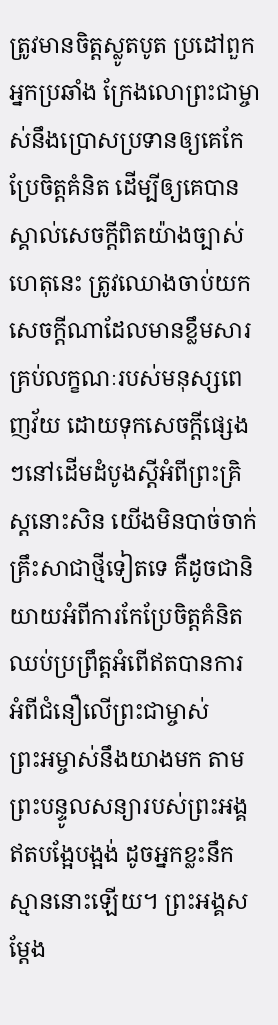ត្រូវមានចិត្តស្លូតបូត ប្រដៅពួកអ្នកប្រឆាំង ក្រែងលោព្រះជាម្ចាស់នឹងប្រោសប្រទានឲ្យគេកែប្រែចិត្តគំនិត ដើម្បីឲ្យគេបានស្គាល់សេចក្ដីពិតយ៉ាងច្បាស់
ហេតុនេះ ត្រូវឈោងចាប់យកសេចក្ដីណាដែលមានខ្លឹមសារ គ្រប់លក្ខណៈរបស់មនុស្សពេញវ័យ ដោយទុកសេចក្ដីផ្សេងៗនៅដើមដំបូងស្ដីអំពីព្រះគ្រិស្តនោះសិន យើងមិនបាច់ចាក់គ្រឹះសាជាថ្មីទៀតទេ គឺដូចជានិយាយអំពីការកែប្រែចិត្តគំនិត ឈប់ប្រព្រឹត្តអំពើឥតបានការ អំពីជំនឿលើព្រះជាម្ចាស់
ព្រះអម្ចាស់នឹងយាងមក តាមព្រះបន្ទូលសន្យារបស់ព្រះអង្គ ឥតបង្អែបង្អង់ ដូចអ្នកខ្លះនឹកស្មាននោះឡើយ។ ព្រះអង្គសម្តែង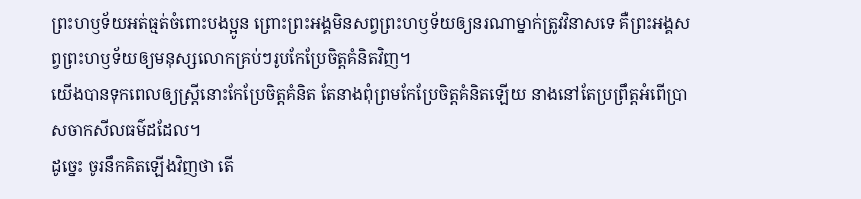ព្រះហឫទ័យអត់ធ្មត់ចំពោះបងប្អូន ព្រោះព្រះអង្គមិនសព្វព្រះហឫទ័យឲ្យនរណាម្នាក់ត្រូវវិនាសទេ គឺព្រះអង្គសព្វព្រះហឫទ័យឲ្យមនុស្សលោកគ្រប់ៗរូបកែប្រែចិត្តគំនិតវិញ។
យើងបានទុកពេលឲ្យស្ត្រីនោះកែប្រែចិត្តគំនិត តែនាងពុំព្រមកែប្រែចិត្តគំនិតឡើយ នាងនៅតែប្រព្រឹត្តអំពើប្រាសចាកសីលធម៌ដដែល។
ដូច្នេះ ចូរនឹកគិតឡើងវិញថា តើ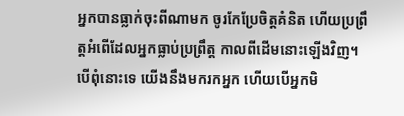អ្នកបានធ្លាក់ចុះពីណាមក ចូរកែប្រែចិត្តគំនិត ហើយប្រព្រឹត្តអំពើដែលអ្នកធ្លាប់ប្រព្រឹត្ត កាលពីដើមនោះឡើងវិញ។ បើពុំនោះទេ យើងនឹងមករកអ្នក ហើយបើអ្នកមិ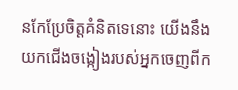នកែប្រែចិត្តគំនិតទេនោះ យើងនឹងយកជើងចង្កៀងរបស់អ្នកចេញពីក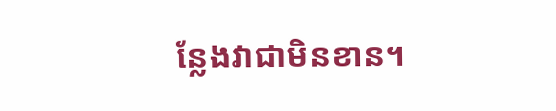ន្លែងវាជាមិនខាន។